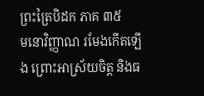ព្រះត្រៃបិដក ភាគ ៣៥
មនោវិញ្ញាណ រមែងកើតឡើង ព្រោះអាស្រ័យចិត្ត និងធ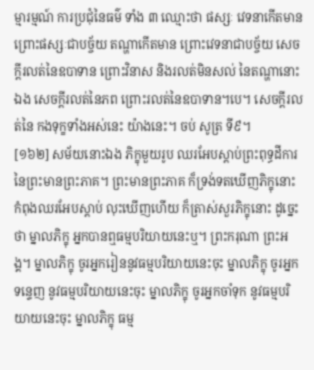ម្មារម្មណ៍ ការប្រជុំនៃធម៌ ទាំង ៣ ឈ្មោះថា ផស្សៈ វេទនាកើតមាន ព្រោះផស្សៈជាបច្ច័យ តណ្ហាកើតមាន ព្រោះវេទនាជាបច្ច័យ សេចក្តីរលត់នៃឧបាទាន ព្រោះវិនាស និងរលត់មិនសល់ នៃតណ្ហានោះឯង សេចក្តីរលត់នៃភព ព្រោះរលត់នៃឧបាទាន។បេ។ សេចក្តីរលត់នៃ កងទុក្ខទាំងអស់នេះ យ៉ាងនេះ។ ចប់ សូត្រ ទី៩។
[១៦២] សម័យនោះឯង ភិក្ខុមួយរូប ឈរអែបស្តាប់ព្រះពុទ្ធដីការ នៃព្រះមានព្រះភាគ។ ព្រះមានព្រះភាគ ក៏ទ្រង់ទតឃើញភិក្ខុនោះ កំពុងឈរអែបស្តាប់ លុះឃើញហើយ ក៏ត្រាស់សួរភិក្ខុនោះ ដូច្នេះថា ម្នាលភិក្ខុ អ្នកបានឮធម្មបរិយាយនេះឬ។ ព្រះករុណា ព្រះអង្គ។ ម្នាលភិក្ខុ ចូរអ្នករៀននូវធម្មបរិយាយនេះចុះ ម្នាលភិក្ខុ ចូរអ្នកទន្ទេញ នូវធម្មបរិយាយនេះចុះ ម្នាលភិក្ខុ ចូរអ្នកចាំទុក នូវធម្មបរិយាយនេះចុះ ម្នាលភិក្ខុ ធម្ម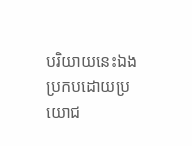បរិយាយនេះឯង ប្រកបដោយប្រយោជ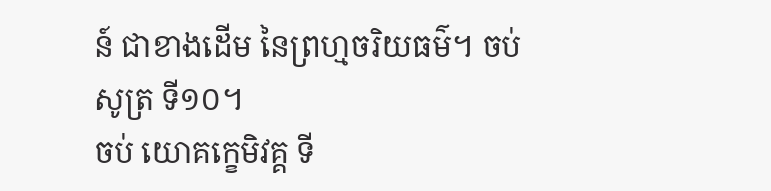ន៍ ជាខាងដើម នៃព្រហ្មចរិយធម៌។ ចប់សូត្រ ទី១០។
ចប់ យោគក្ខេមិវគ្គ ទី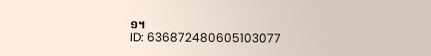១។
ID: 636872480605103077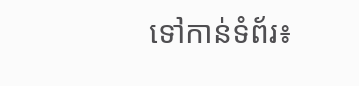ទៅកាន់ទំព័រ៖